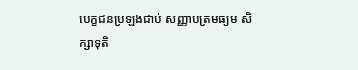បេក្ខជនប្រឡងជាប់ សញ្ញាបត្រមធ្យម សិក្សាទុតិ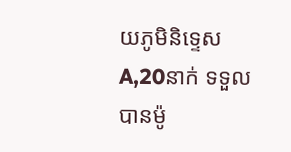យភូមិនិទ្ទេស A,20នាក់ ទទួលបានម៉ូ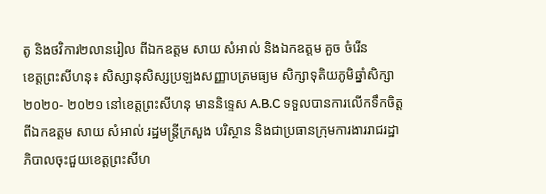តូ និងថវិការ២លានរៀល ពីឯកឧត្តម សាយ សំអាល់ និងឯកឧត្តម គួច ចំរើន
ខេត្តព្រះសីហនុ៖ សិស្សានុសិស្សប្រឡងសញ្ញាបត្រមធ្យម សិក្សាទុតិយភូមិឆ្នាំសិក្សា ២០២០- ២០២១ នៅខេត្តព្រះសីហនុ មាននិទ្ទេស A.B.C ទទួលបានការលើកទឹកចិត្តពីឯកឧត្តម សាយ សំអាល់ រដ្ឋមន្ត្រីក្រសួង បរិស្ថាន និងជាប្រធានក្រុមការងាររាជរដ្ឋា ភិបាលចុះជួយខេត្តព្រះសីហ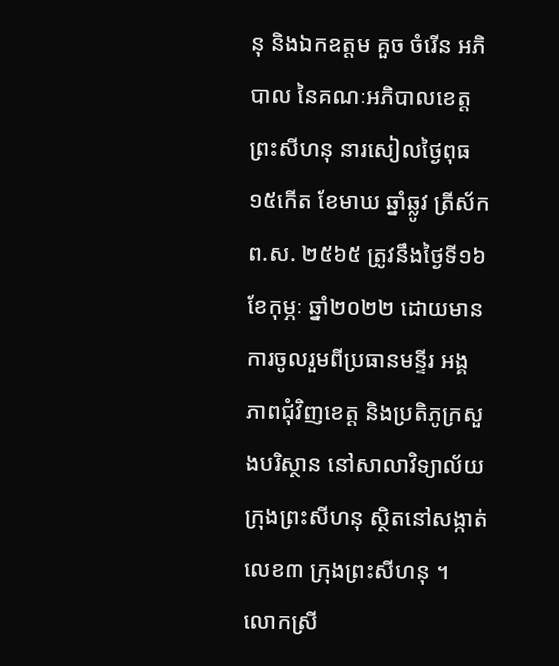នុ និងឯកឧត្តម គួច ចំរើន អភិបាល នៃគណៈអភិបាលខេត្តព្រះសីហនុ នារសៀលថ្ងៃពុធ ១៥កើត ខែមាឃ ឆ្នាំឆ្លូវ ត្រីស័ក ព.ស. ២៥៦៥ ត្រូវនឹងថ្ងៃទី១៦ ខែកុម្ភៈ ឆ្នាំ២០២២ ដោយមានការចូលរួមពីប្រធានមន្ទីរ អង្គភាពជុំវិញខេត្ត និងប្រតិភូក្រសួងបរិស្ថាន នៅសាលាវិទ្យាល័យក្រុងព្រះសីហនុ ស្ថិតនៅសង្កាត់លេខ៣ ក្រុងព្រះសីហនុ ។
លោកស្រី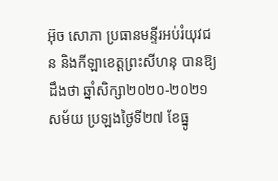អ៊ុច សោភា ប្រធានមន្ទីរអប់រំយុវជន និងកីឡាខេត្តព្រះសីហនុ បានឱ្យដឹងថា ឆ្នាំសិក្សា២០២០-២០២១សម័យ ប្រឡងថ្ងៃទី២៧ ខែធ្នូ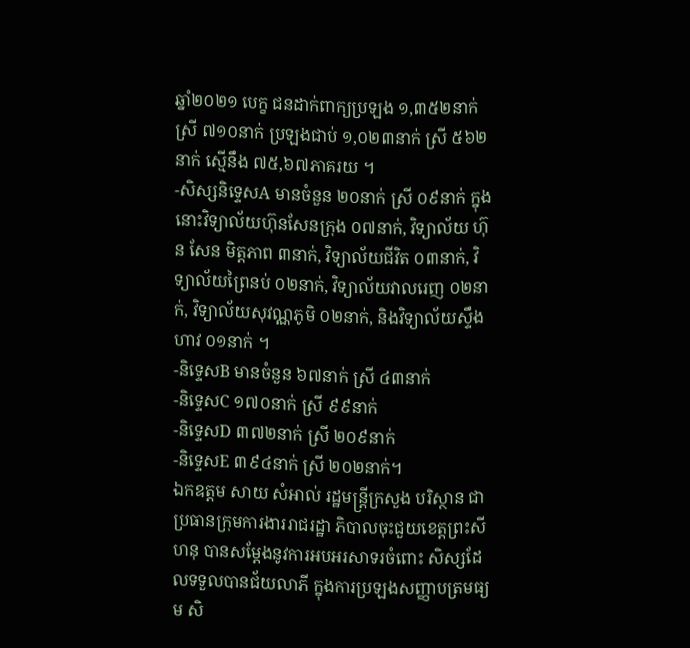ឆ្នាំ២០២១ បេក្ខ ជនដាក់ពាក្យប្រឡង ១,៣៥២នាក់ ស្រី ៧១០នាក់ ប្រឡងជាប់ ១,០២៣នាក់ ស្រី ៥៦២នាក់ ស្មើនឹង ៧៥,៦៧ភាគរយ ។
-សិស្សនិទ្ទេសA មានចំនួន ២០នាក់ ស្រី ០៩នាក់ ក្នុងនោះវិទ្យាល័យហ៊ុនសែនក្រុង ០៧នាក់, វិទ្យាល័យ ហ៊ុន សែន មិត្តភាព ៣នាក់, វិទ្យាល័យជីវិត ០៣នាក់, វិទ្យាល័យព្រៃនប់ ០២នាក់, វិទ្យាល័យវាលរេញ ០២នាក់, វិទ្យាល័យសុវណ្ណភូមិ ០២នាក់, និងវិទ្យាល័យស្ទឹង ហាវ ០១នាក់ ។
-និទ្ទេសB មានចំនួន ៦៧នាក់ ស្រី ៤៣នាក់
-និទ្ទេសC ១៧០នាក់ ស្រី ៩៩នាក់
-និទ្ទេសD ៣៧២នាក់ ស្រី ២០៩នាក់
-និទ្ទេសE ៣៩៤នាក់ ស្រី ២០២នាក់។
ឯកឧត្តម សាយ សំអាល់ រដ្ឋមន្ត្រីក្រសួង បរិស្ថាន ជាប្រធានក្រុមការងាររាជរដ្ឋា ភិបាលចុះជួយខេត្តព្រះសីហនុ បានសម្ដែងនូវការអបអរសាទរចំពោះ សិស្សដែលទទួលបានជ័យលាភី ក្នុងការប្រឡងសញ្ញាបត្រមធ្យម សិ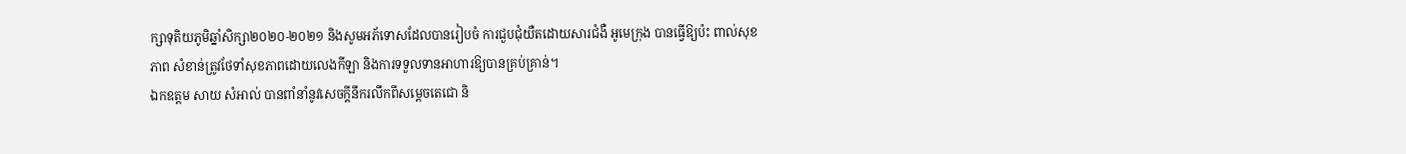ក្សាទុតិយភូមិឆ្នាំសិក្សា២០២០-២០២១ និងសូមអភ័ទោសដែលបានរៀបចំ ការជួបជុំយឺតដោយសារជំងឺ អូមេក្រុង បានធ្វើឱ្យប៉ះ ពាល់សុខភាព សំខាន់ត្រូវថែទាំសុខភាពដោយលេងកីឡា និងការទទួលទានអាហារឱ្យបានគ្រប់គ្រាន់។
ឯកឧត្តម សាយ សំអាល់ បានពាំនាំនូវសេចក្តីនឹករលឹកពីសម្តេចតេជោ និ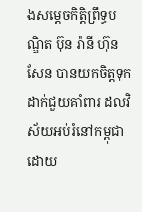ងសម្តេចកិត្តិព្រឹទ្ធបណ្ឌិត ប៊ុន រ៉ានី ហ៊ុន សែន បានយកចិត្តទុកដាក់ជួយគាំពារ ដលវិស័យអប់រំនៅកម្ពុជា ដោយ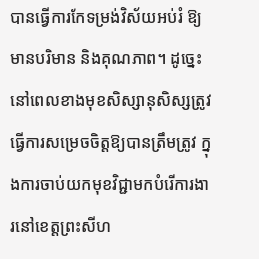បានធ្វើការកែទម្រង់វិស័យអប់រំ ឱ្យមានបរិមាន និងគុណភាព។ ដូច្នេះនៅពេលខាងមុខសិស្សានុសិស្សត្រូវធ្វើការសម្រេចចិត្តឱ្យបានត្រឹមត្រូវ ក្នុងការចាប់យកមុខវិជ្ជាមកបំរើការងារនៅខេត្តព្រះសីហ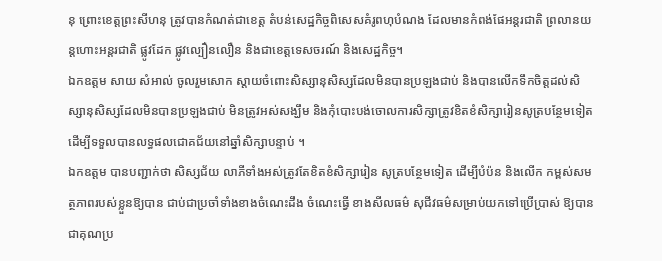នុ ព្រោះខេត្តព្រះសីហនុ ត្រូវបានកំណត់ជាខេត្ត តំបន់សេដ្ឋកិច្ចពិសេសគំរូពហុបំណង ដែលមានកំពង់ផែអន្តរជាតិ ព្រលានយន្តហោះអន្តរជាតិ ផ្លូវដែក ផ្លូវល្បឿនលឿន និងជាខេត្តទេសចរណ៍ និងសេដ្ឋកិច្ច។
ឯកឧត្តម សាយ សំអាល់ ចូលរួមសោក ស្ដាយចំពោះសិស្សានុសិស្សដែលមិនបានប្រឡងជាប់ និងបានលើកទឹកចិត្តដល់សិស្សានុសិស្សដែលមិនបានប្រឡងជាប់ មិនត្រូវអស់សង្ឃឹម និងកុំបោះបង់ចោលការសិក្សាត្រូវខិតខំសិក្សារៀនសូត្របន្ថែមទៀត ដើម្បីទទួលបានលទ្ធផលជោគជ័យនៅឆ្នាំសិក្សាបន្ទាប់ ។
ឯកឧត្តម បានបញ្ជាក់ថា សិស្សជ័យ លាភីទាំងអស់ត្រូវតែខិតខំសិក្សារៀន សូត្របន្ថែមទៀត ដើម្បីបំប៉ន និងលើក កម្ពស់សមត្ថភាពរបស់ខ្លួនឱ្យបាន ជាប់ជាប្រចាំទាំងខាងចំណេះដឹង ចំណេះធ្វើ ខាងសីលធម៌ សុជីវធម៌សម្រាប់យកទៅប្រើប្រាស់ ឱ្យបានជាគុណប្រ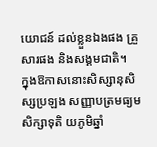យោជន៍ ដល់ខ្លួនឯងផង គ្រួសារផង និងសង្គមជាតិ។
ក្នុងឱកាសនោះសិស្សានុសិស្សប្រឡង សញ្ញាបត្រមធ្យមសិក្សាទុតិ យភូមិឆ្នាំ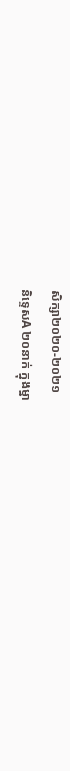សិក្សា២០២០-២០២១
និទ្ទេសA ២០នាក់ ក្នុងម្នា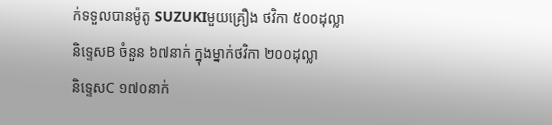ក់ទទួលបានម៉ូតូ SUZUKIមួយគ្រឿង ថវិកា ៥០០ដុល្លា
និទ្ទេសB ចំនួន ៦៧នាក់ ក្នុងម្នាក់ថវិកា ២០០ដុល្លា
និទ្ទេសC ១៧០នាក់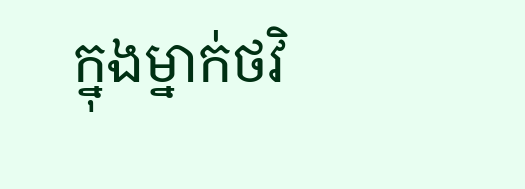ក្នុងម្នាក់ថវិ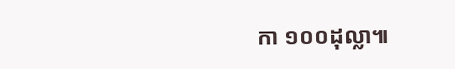កា ១០០ដុល្លា៕